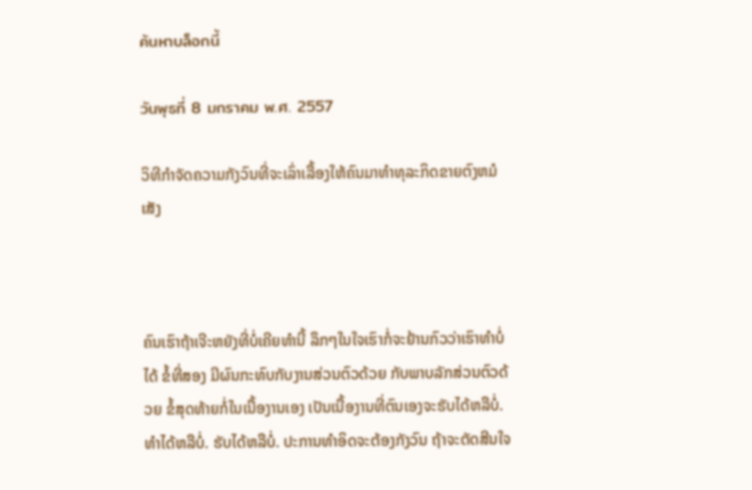ค้นหาบล็อกนี้

วันพุธที่ 8 มกราคม พ.ศ. 2557

ວິທີກຳຈັດຄວາມກັງວົນທີ່ຈະເລົ່າເລື້ອງໃຫ້ຄົນມາທຳທຸລະກິດຂາຍຕົງຫມໍເສັງ



ຄົນເຮົາຖ້າເຈີະຫຍັງທີ່ບໍ່ເຄີຍທຳນີ້ ລຶກໆໃນໃຈເຮົາກໍ່ຈະຢ້ານກົວວ່າເຮົາທຳບໍ່ໄດ້ ຂໍ້ທີ່ສອງ ມີຜົນກະທົບກັບງານສ່ວນຕົວດ້ວຍ ກັບພາບລັກສ່ວນຕົວດ້ວຍ ຂໍ້ສຸດທ້າຍກໍ່ໃນເນື້ອງານເອງ ເປັນເນື້ອງານທີ່ຕົນເອງຈະຮັບໄດ້ຫລືບໍ່. ທຳໄດ້ຫລືບໍ່. ຮັບໄດ້ຫລືບໍ່. ປະການທຳອິດຈະຕ້ອງກັງວົນ ຖ້າຈະຕັດສີນໃຈ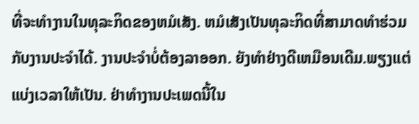ທີ່ຈະທຳງານໃນທຸລະກິດຂອງຫມໍເສັງ. ຫມໍເສັງເປັນທຸລະກິດທີ່ສາມາດທຳຮ່ວມກັບງານປະຈຳໄດ້. ງານປະຈໍາບໍ່ຕ້ອງລາອອກ. ຍັງທຳຢ່າງດີເຫມືອນເດີມ.ພຽງແຕ່ແບ່ງເວລາໃຫ້ເປັນ. ຢ່າທຳງານປະເພດນີ້ໃນ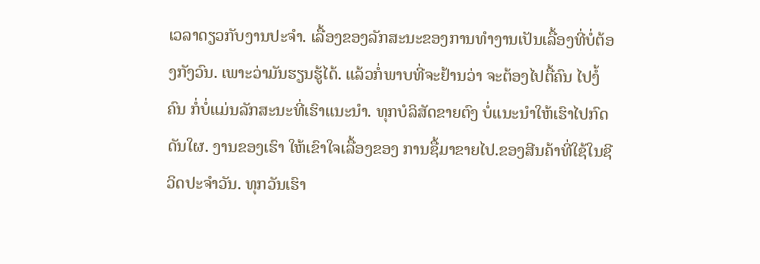ເວລາດຽວກັບງານປະຈຳ. ເລື້ອງຂອງລັກສະນະຂອງການທໍາງານເປັນເລື້ອງທີ່ບໍ່ຕ້ອງກັງວົນ. ເພາະວ່າມັນຮຽນຮູ້ໄດ້. ແລ້ວກໍ່ພາບທີ່ຈະຢ້ານວ່າ ຈະຕ້ອງໄປຕື້ຄົນ ໄປງໍ້ຄົນ ກໍ່ບໍ່ແມ່ນລັກສະນະທີ່ເຮົາແນະນຳ. ທຸກບໍລິສັດຂາຍຕົງ ບໍ່ແນະນຳໃຫ້ເຮົາໄປກົດດັນໃຜ. ງານຂອງເຮົາ ໃຫ້ເຂົາໃຈເລື້ອງຂອງ ການຊື້ມາຂາຍໄປ.ຂອງສີນຄ້າທີ່ໃຊ້ໃນຊີວິດປະຈຳວັນ. ທຸກວັນເຮົາ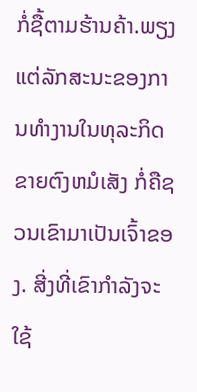ກໍ່ຊື້ຕາມຮ້ານຄ້າ.ພຽງແຕ່ລັກສະນະຂອງການທຳງານໃນທຸລະກິດຂາຍຕົງຫມໍເສັງ ກໍ່ຄືຊວນເຂົາມາເປັນເຈົ້າຂອງ. ສີ່ງທີ່ເຂົາກຳລັງຈະໃຊ້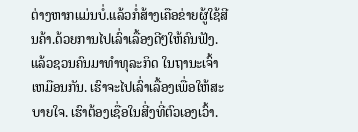ຕ່າງຫາກແມ່ນບໍ່.ແລ້ວກໍ່ສ້າງເຄືອຂ່າຍຜູ້ໃຊ້ສີນຄ້າ.ດ້ວຍການໄປເລົ່າເລື້ອງດີໆໃຫ້ຄົນຟັງ. ແລ້ວຊວນຄົນມາທຳທຸລະກິດ ໃນຖານະເຈົ້າເຫມືອນກັນ. ເຮົາຈະໄປເລົ່າເລື້ອງເພື່ອໃຫ້ສະບາຍໃຈ. ເຮົາຕ້ອງເຊື່ອໃນສີ່ງທີ່ຕົວເອງເວົ້າ.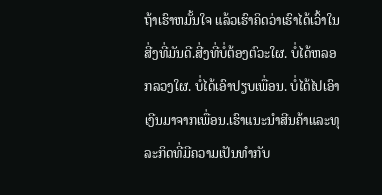ຖ້າເຮົາຫມັ້ນໃຈ ແລ້ວເຮົາຄິດວ່າເຮົາໄດ້ເວົ້າໃນສີ່ງທີ່ມັນດີ.ສີ່ງທີ່ບໍ່ຕ້ອງຕົວະໃຜ. ບໍ່ໄດ້ຫລອກລວງໃຜ. ບໍ່ໄດ້ເອົາປຽບເພື່ອນ. ບໍ່ໄດ້ໄປເອົາເງີນມາຈາກເພື່ອນ.ເຮົາແນະນຳສີນຄ້າແລະທຸລະກິດທີ່ມີຄວາມເປັນທຳກັບ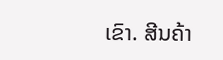ເຂົາ. ສີນຄ້າ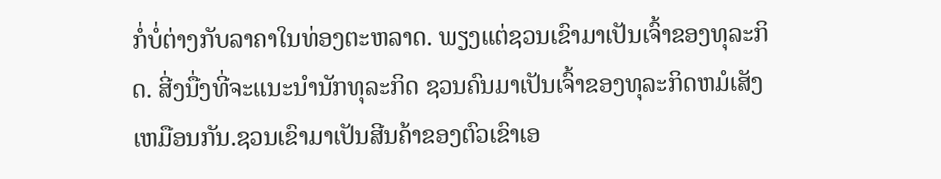ກໍ່ບໍ່ຕ່າງກັບລາຄາໃນທ່ອງຕະຫລາດ. ພຽງແຕ່ຊວນເຂົາມາເປັນເຈົ້າຂອງທຸລະກິດ. ສີ່ງນື່ງທີ່ຈະແນະນໍານັກທຸລະກິດ ຊວນຄົນມາເປັນເຈົ້າຂອງທຸລະກິດຫມໍເສັງເຫມືອນກັນ.ຊວນເຂົາມາເປັນສີນຄ້າຂອງຕົວເຂົາເອ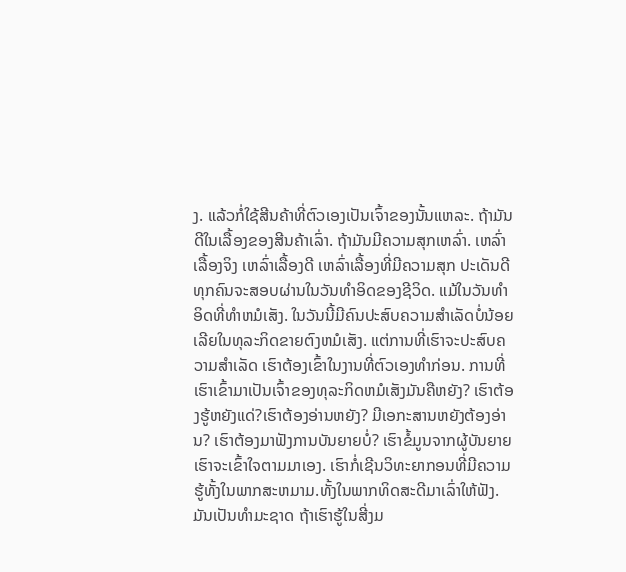ງ. ແລ້ວກໍ່ໃຊ້ສີນຄ້າທີ່ຕົວເອງເປັນເຈົ້າຂອງນັ້ນແຫລະ. ຖ້າມັນດີໃນເລື້ອງຂອງສີນຄ້າເລົ່າ. ຖ້າມັນມີຄວາມສຸກເຫລົ່າ. ເຫລົ່າເລື້ອງຈິງ ເຫລົ່າເລື້ອງດີ ເຫລົ່າເລື້ອງທີ່ມີຄວາມສຸກ ປະເດັນດີທຸກຄົນຈະສອບຜ່ານໃນວັນທຳອິດຂອງຊີວິດ. ແມ້ໃນວັນທຳອິດທີ່ທຳຫມໍເສັງ. ໃນວັນນີ້ມີຄົນປະສົບຄວາມສຳເລັດບໍ່ນ້ອຍເລີຍໃນທຸລະກິດຂາຍຕົງຫມໍເສັງ. ແຕ່ການທີ່ເຮົາຈະປະສົບຄວາມສໍາເລັດ ເຮົາຕ້ອງເຂົ້າໃນງານທີ່ຕົວເອງທໍາກ່ອນ. ການທີ່ເຮົາເຂົ້າມາເປັນເຈົ້າຂອງທຸລະກິດຫມໍເສັງມັນຄືຫຍັງ? ເຮົາຕ້ອງຮູ້ຫຍັງແດ່?ເຮົາຕ້ອງອ່ານຫຍັງ? ມີເອກະສານຫຍັງຕ້ອງອ່ານ? ເຮົາຕ້ອງມາຟັງການບັນຍາຍບໍ່? ເຮົາຂໍ້ມູນຈາກຜູ້ບັນຍາຍ ເຮົາຈະເຂົ້າໃຈຕາມມາເອງ. ເຮົາກໍ່ເຊີນວິທະຍາກອນທີ່ມີຄວາມຮູ້ທັ້ງໃນພາກສະຫມາມ.ທັ້ງໃນພາກທິດສະດີມາເລົ່າໃຫ້ຟັງ. ມັນເປັນທຳມະຊາດ ຖ້າເຮົາຮູ້ໃນສີ່ງມ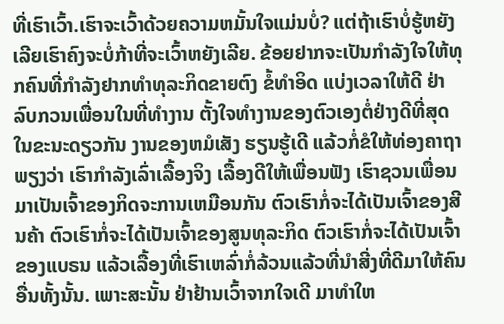ທີ່ເຮົາເວົ້າ.ເຮົາຈະເວົ້າດ້ວຍຄວາມຫມັ້ນໃຈແມ່ນບໍ່? ແຕ່ຖ້າເຮົາບໍ່ຮູ້ຫຍັງເລີຍເຮົາຄົງຈະບໍ່ກ້າທີ່ຈະເວົ້າຫຍັງເລີຍ. ຂ້ອຍຢາກຈະເປັນກຳລັງໃຈໃຫ້ທຸກຄົນທີ່ກຳລັງຢາກທຳທຸລະກິດຂາຍຕົງ ຂໍ້ທໍາອິດ ແບ່ງເວລາໃຫ້ດີ ຢ່າລົບກວນເພື່ອນໃນທີ່ທໍາງານ ຕັ້ງໃຈທໍາງານຂອງຕົວເອງຕໍ່ຢ່າງດີທີ່ສຸດ ໃນຂະນະດຽວກັນ ງານຂອງຫມໍເສັງ ຮຽນຮູ້ເດີ ແລ້ວກໍ່ຂໍໃຫ້ທ່ອງຄາຖາພຽງວ່າ ເຮົາກໍາລັງເລົ່າເລື້ອງຈິງ ເລື້ອງດີໃຫ້ເພື່ອນຟັງ ເຮົາຊວນເພື່ອນມາເປັນເຈົ້າຂອງກິດຈະການເຫມືອນກັນ ຕົວເຮົາກໍ່ຈະໄດ້ເປັນເຈົ້າຂອງສີນຄ້າ ຕົວເຮົາກໍ່ຈະໄດ້ເປັນເຈົ້າຂອງສູນທຸລະກິດ ຕົວເຮົາກໍ່ຈະໄດ້ເປັນເຈົ້າຂອງແບຣນ ແລ້ວເລື້ອງທີ່ເຮົາເຫລົ່າກໍ່ລ້ວນແລ້ວທີ່ນໍາສີ່ງທີ່ດີມາໃຫ້ຄົນອື່ນທັ້ງນັ້ນ. ເພາະສະນັ້ນ ຢ່າຢ້ານເວົ້າຈາກໃຈເດີ ມາທຳໃຫ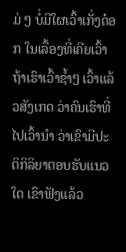ມ່ ໆ ບໍ່ມີໃຜເວົ້າເກັ່ງດ໋ອກ ໃນເລື້ອງທີ່ເຄີຍເວົ້າ ຖ້າເຮົາເວົ້າຊໍ້າໆ ເວົ້າແລ້ວສັງເກດ ວ່າຄົນເຮົາທີ່ໄປເວົ້ານໍາ ວ່າເຂົາມີປະຕິກິລິຍາຕອບຮັບແນວໃດ ເຂົາຟັງແລ້ວ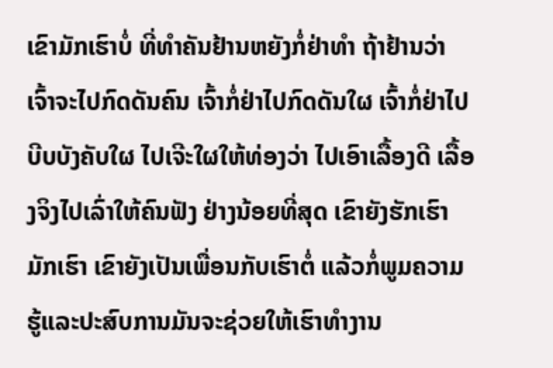ເຂົາມັກເຮົາບໍ່ ທີ່ທຳຄັນຢ້ານຫຍັງກໍ່ຢ່າທຳ ຖ້າຢ້ານວ່າ ເຈົ້າຈະໄປກົດດັນຄົນ ເຈົ້າກໍ່ຢ່າໄປກົດດັນໃຜ ເຈົ້າກໍ່ຢ່າໄປບີບບັງຄັບໃຜ ໄປເຈີະໃຜໃຫ້ທ່ອງວ່າ ໄປເອົາເລື້ອງດີ ເລື້ອງຈິງໄປເລົ່າໃຫ້ຄົນຟັງ ຢ່າງນ້ອຍທີ່ສຸດ ເຂົາຍັງຮັກເຮົາ ມັກເຮົາ ເຂົາຍັງເປັນເພື່ອນກັບເຮົາຕໍ່ ແລ້ວກໍ່ພູມຄວາມຮູ້ແລະປະສົບການມັນຈະຊ່ວຍໃຫ້ເຮົາທຳງານ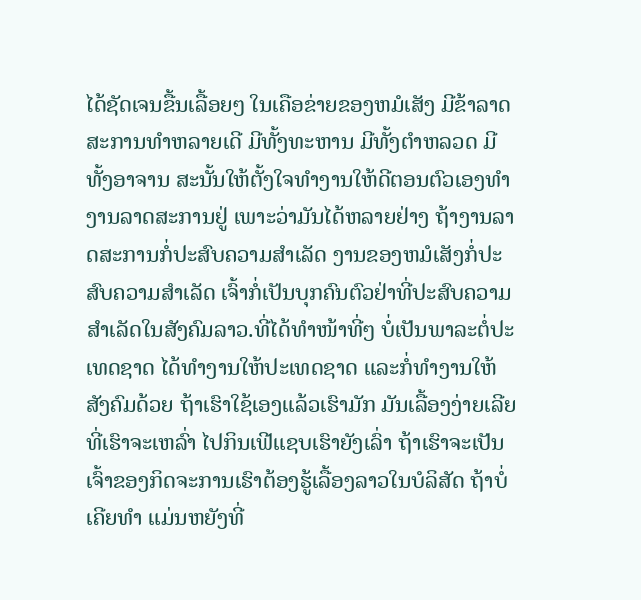ໄດ້ຊັດເຈນຂື້ນເລື້ອຍໆ ໃນເຄືອຂ່າຍຂອງຫມໍເສັງ ມີຂ້າລາດສະການທຳຫລາຍເດີ ມີທັ້ງທະຫານ ມີທັ້ງຕໍາຫລວດ ມີທັ້ງອາຈານ ສະນັ້ນໃຫ້ຕັ້ງໃຈທຳງານໃຫ້ດີຕອນຕົວເອງທຳງານລາດສະການຢູ່ ເພາະວ່າມັນໄດ້ຫລາຍຢ່າງ ຖ້າງານລາດສະການກໍ່ປະສົບຄວາມສຳເລັດ ງານຂອງຫມໍເສັງກໍ່ປະສົບຄວາມສຳເລັດ ເຈົ້າກໍ່ເປັນບຸກຄົນຕົວຢ່າທີ່ປະສົບຄວາມສຳເລັດໃນສັງຄົມລາວ.ທີ່ໄດ້ທຳໜ້າທີ່ໆ ບໍ່ເປັນພາລະຕໍ່ປະເທດຊາດ ໄດ້ທຳງານໃຫ້ປະເທດຊາດ ແລະກໍ່ທໍາງານໃຫ້ສັງຄົມດ້ວຍ ຖ້າເຮົາໃຊ້ເອງແລ້ວເຮົາມັກ ມັນເລື້ອງງ່າຍເລີຍທີ່ເຮົາຈະເຫລົ່າ ໄປກິນເຟີແຊບເຮົາຍັງເລົ່າ ຖ້າເຮົາຈະເປັນເຈົ້າຂອງກິດຈະການເຮົາຕ້ອງຮູ້ເລື້ອງລາວໃນບໍລິສັດ ຖ້າບໍ່ເຄີຍທຳ ແມ່ນຫຍັງທີ່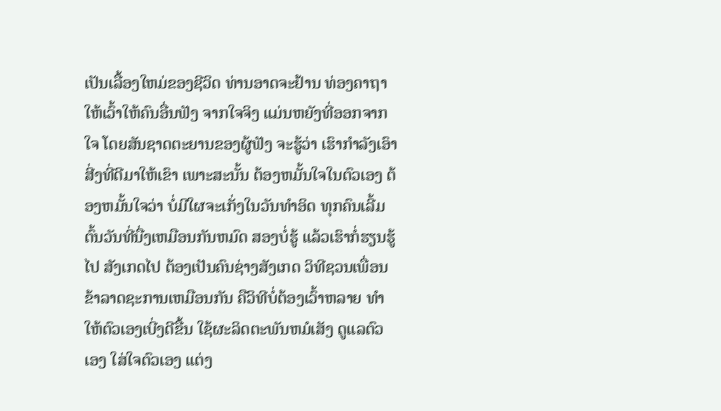ເປັນເລື້ອງໃຫມ່ຂອງຊີວິດ ທ່ານອາດຈະຢ້ານ ທ່ອງຄາຖາ ໃຫ້ເວົ້າໃຫ້ຄົນອື່ນຟັງ ຈາກໃຈຈິງ ແມ່ນຫຍັງທີ່ອອກຈາກໃຈ ໂດຍສັນຊາດຕະຍານຂອງຜູ້ຟັງ ຈະຮູ້ວ່າ ເຮົາກຳລັງເອົາສີ່ງທີ່ດີມາໃຫ້ເຂົາ ເພາະສະນັ້ນ ຕ້ອງຫມັ້ນໃຈໃນຕົວເອງ ຕ້ອງຫມັ້ນໃຈວ່າ ບໍ່ມີໃຜຈະເກັ່ງໃນວັນທຳອິດ ທຸກຄົນເລີ້ມຕົ້ນວັນທີ່ນື່ງເຫມືອນກັນຫມົດ ສອງບໍ່ຮູ້ ແລ້ວເຮົາກໍ່ຮຽນຮູ້ໄປ ສັງເກດໄປ ຕ້ອງເປັນຄົນຊ່າງສັງເກດ ວິທີຊວນເພື່ອນຂ້າລາດຊະການເຫມືອນກັນ ຄືວິທີບໍ່ຕ້ອງເວົ້າຫລາຍ ທຳໃຫ້ຕົວເອງເບີ່ງດີຂື້ນ ໃຊ້ຜະລິດຕະພັນຫມໍເສັງ ດູແລຕົວເອງ ໃສ່ໃຈຕົວເອງ ແຕ່ງ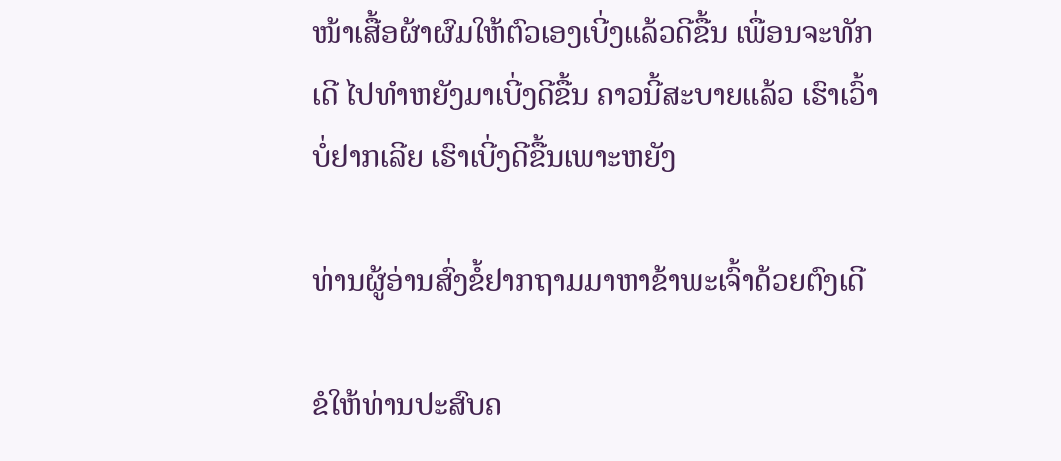ໜ້າເສື້ອຜ້າຜົມໃຫ້ຕົວເອງເບີ່ງແລ້ວດີຂື້ນ ເພື່ອນຈະທັກເດີ ໄປທຳຫຍັງມາເບີ່ງດີຂື້ນ ຄາວນີ້ສະບາຍແລ້ວ ເຮົາເວົ້າບໍ່ຢາກເລີຍ ເຮົາເບີ່ງດີຂື້ນເພາະຫຍັງ

ທ່ານຜູ້ອ່ານສົ່ງຂໍ້ຢາກຖາມມາຫາຂ້າພະເຈົ້າດ້ວຍຕົງເດີ

ຂໍໃຫ້ທ່ານປະສົບຄ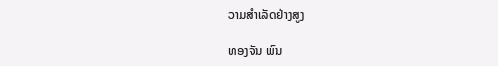ວາມສຳເລັດຢ່າງສູງ

ທອງຈັນ ພົນ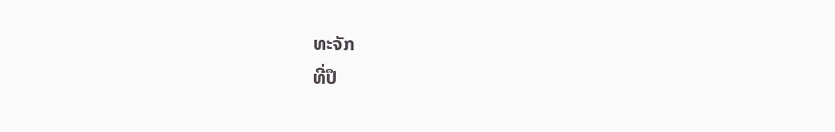ທະຈັກ
ທີ່ປຶ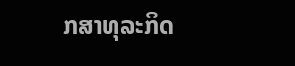ກສາທຸລະກິດ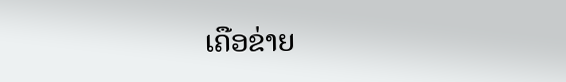ເຄືອຂ່າຍ